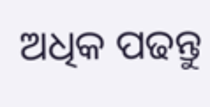ଅଧିକ ପଢନ୍ତୁ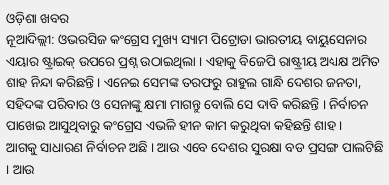ଓଡ଼ିଶା ଖବର
ନୂଆଦିଲ୍ଲୀ: ଓଭରସିଜ କଂଗ୍ରେସ ମୁଖ୍ୟ ସ୍ୟାମ ପିଟ୍ରୋଡା ଭାରତୀୟ ବାୟୁସେନାର ଏୟାର ଷ୍ଟ୍ରାଇକ୍ ଉପରେ ପ୍ରଶ୍ନ ଉଠାଇଥିଲା । ଏହାକୁ ବିଜେପି ରାଷ୍ଟ୍ରୀୟ ଅଧ୍ୟକ୍ଷ ଅମିତ ଶାହ ନିନ୍ଦା କରିଛନ୍ତି । ଏନେଇ ସେମଙ୍କ ତରଫରୁ ରାହୁଲ ଗାନ୍ଧି ଦେଶର ଜନତା, ସହିଦଙ୍କ ପରିବାର ଓ ସେନାଙ୍କୁ କ୍ଷମା ମାଗନ୍ତୁ ବୋଲି ସେ ଦାବି କରିଛନ୍ତି । ନିର୍ବାଚନ ପାଖେଇ ଆସୁଥିବାରୁ କଂଗ୍ରେସ ଏଭଳି ହୀନ କାମ କରୁଥିବା କହିଛନ୍ତି ଶାହ ।
ଆଗକୁ ସାଧାରଣ ନିର୍ବାଚନ ଅଛି । ଆଉ ଏବେ ଦେଶର ସୁରକ୍ଷା ବଡ ପ୍ରସଙ୍ଗ ପାଲଟିଛି । ଆଉ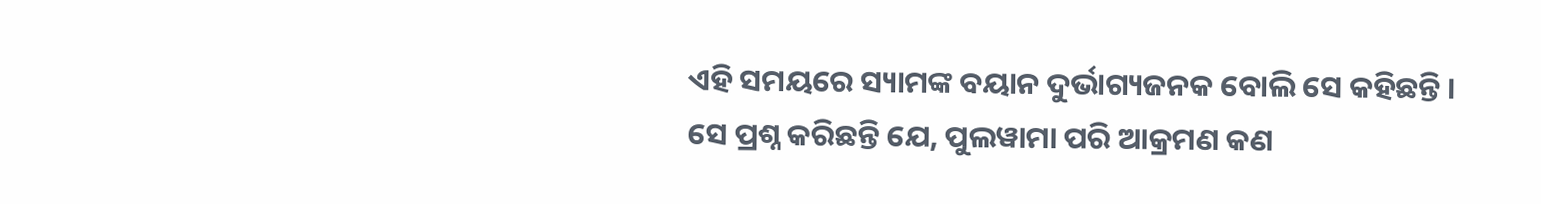ଏହି ସମୟରେ ସ୍ୟାମଙ୍କ ବୟାନ ଦୁର୍ଭାଗ୍ୟଜନକ ବୋଲି ସେ କହିଛନ୍ତି । ସେ ପ୍ରଶ୍ନ କରିଛନ୍ତି ଯେ, ପୁଲୱାମା ପରି ଆକ୍ରମଣ କଣ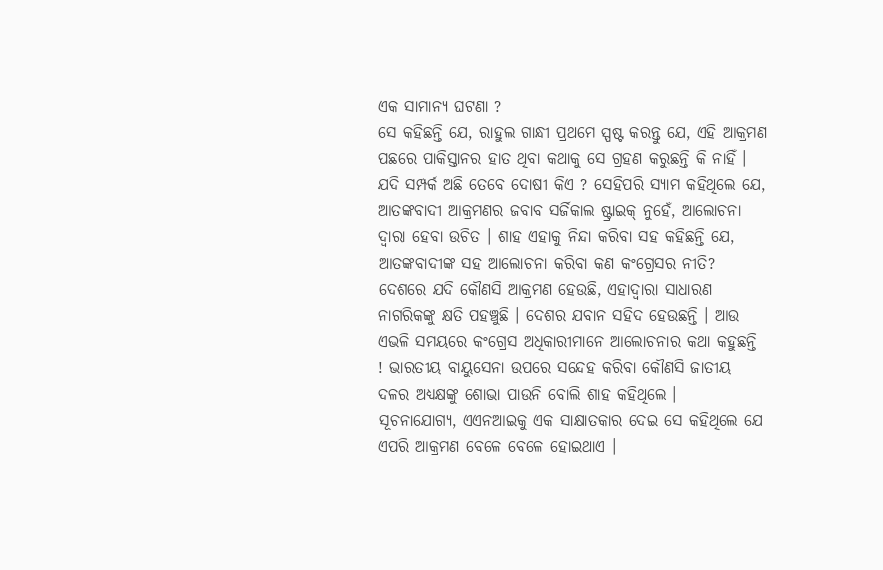ଏକ ସାମାନ୍ୟ ଘଟଣା ?
ସେ କହିଛନ୍ତି ଯେ, ରାହୁଲ ଗାନ୍ଧୀ ପ୍ରଥମେ ସ୍ପଷ୍ଟ କରନ୍ତୁ ଯେ, ଏହି ଆକ୍ରମଣ ପଛରେ ପାକିସ୍ତାନର ହାତ ଥିବା କଥାକୁ ସେ ଗ୍ରହଣ କରୁଛନ୍ତି କି ନାହିଁ । ଯଦି ସମ୍ପର୍କ ଅଛି ତେବେ ଦୋଷୀ କିଏ ? ସେହିପରି ସ୍ୟାମ କହିଥିଲେ ଯେ, ଆତଙ୍କବାଦୀ ଆକ୍ରମଣର ଜବାବ ସର୍ଜିକାଲ ଷ୍ଟ୍ରାଇକ୍ ନୁହେଁ, ଆଲୋଚନା ଦ୍ୱାରା ହେବା ଉଚିତ । ଶାହ ଏହାକୁ ନିନ୍ଦା କରିବା ସହ କହିଛନ୍ତି ଯେ, ଆତଙ୍କବାଦୀଙ୍କ ସହ ଆଲୋଚନା କରିବା କଣ କଂଗ୍ରେସର ନୀତି? ଦେଶରେ ଯଦି କୌଣସି ଆକ୍ରମଣ ହେଉଛି, ଏହାଦ୍ୱାରା ସାଧାରଣ ନାଗରିକଙ୍କୁ କ୍ଷତି ପହଞ୍ଚୁଛି । ଦେଶର ଯବାନ ସହିଦ ହେଉଛନ୍ତି । ଆଉ ଏଭଳି ସମୟରେ କଂଗ୍ରେସ ଅଧିକାରୀମାନେ ଆଲୋଚନାର କଥା କହୁଛନ୍ତି ! ଭାରତୀୟ ବାୟୁସେନା ଉପରେ ସନ୍ଦେହ କରିବା କୌଣସି ଜାତୀୟ ଦଳର ଅଧ୍ୟକ୍ଷଙ୍କୁ ଶୋଭା ପାଉନି ବୋଲି ଶାହ କହିଥିଲେ ।
ସୂଚନାଯୋଗ୍ୟ, ଏଏନଆଇକୁ ଏକ ସାକ୍ଷାତକାର ଦେଇ ସେ କହିଥିଲେ ଯେ ଏପରି ଆକ୍ରମଣ ବେଳେ ବେଳେ ହୋଇଥାଏ ।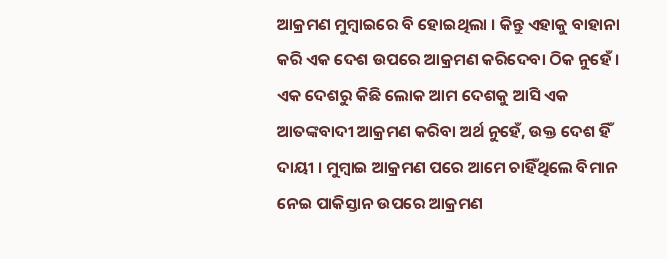ଆକ୍ରମଣ ମୁମ୍ବାଇରେ ବି ହୋଇଥିଲା । କିନ୍ତୁ ଏହାକୁ ବାହାନା କରି ଏକ ଦେଶ ଉପରେ ଆକ୍ରମଣ କରିଦେବା ଠିକ ନୁହେଁ । ଏକ ଦେଶରୁ କିଛି ଲୋକ ଆମ ଦେଶକୁ ଆସି ଏକ ଆତଙ୍କବାଦୀ ଆକ୍ରମଣ କରିବା ଅର୍ଥ ନୁହେଁ, ଉକ୍ତ ଦେଶ ହିଁ ଦାୟୀ । ମୁମ୍ବାଇ ଆକ୍ରମଣ ପରେ ଆମେ ଚାହିଁଥିଲେ ବିମାନ ନେଇ ପାକିସ୍ତାନ ଉପରେ ଆକ୍ରମଣ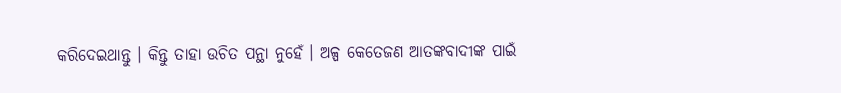କରିଦେଇଥାନ୍ତୁ । କିନ୍ତୁ ତାହା ଉଚିତ ପନ୍ଥା ନୁହେଁ । ଅଳ୍ପ କେତେଜଣ ଆତଙ୍କବାଦୀଙ୍କ ପାଇଁ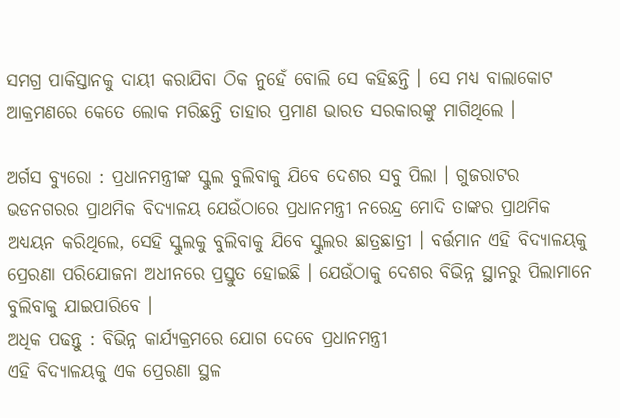ସମଗ୍ର ପାକିସ୍ତାନକୁ ଦାୟୀ କରାଯିବା ଠିକ ନୁହେଁ ବୋଲି ସେ କହିଛନ୍ତି । ସେ ମଧ୍ୟ ବାଲାକୋଟ ଆକ୍ରମଣରେ କେତେ ଲୋକ ମରିଛନ୍ତି ତାହାର ପ୍ରମାଣ ଭାରତ ସରକାରଙ୍କୁ ମାଗିଥିଲେ ।

ଅର୍ଗସ ବ୍ୟୁରୋ : ପ୍ରଧାନମନ୍ତ୍ରୀଙ୍କ ସ୍କୁଲ ବୁଲିବାକୁ ଯିବେ ଦେଶର ସବୁ ପିଲା । ଗୁଜରାଟର ଭଡନଗରର ପ୍ରାଥମିକ ବିଦ୍ୟାଳୟ ଯେଉଁଠାରେ ପ୍ରଧାନମନ୍ତ୍ରୀ ନରେନ୍ଦ୍ର ମୋଦି ତାଙ୍କର ପ୍ରାଥମିକ ଅଧ୍ୟୟନ କରିଥିଲେ, ସେହି ସ୍କୁଲକୁ ବୁଲିବାକୁ ଯିବେ ସ୍କୁଲର ଛାତ୍ରଛାତ୍ରୀ । ବର୍ତ୍ତମାନ ଏହି ବିଦ୍ୟାଳୟକୁ ପ୍ରେରଣା ପରିଯୋଜନା ଅଧୀନରେ ପ୍ରସ୍ତୁତ ହୋଇଛି । ଯେଉଁଠାକୁ ଦେଶର ବିଭିନ୍ନ ସ୍ଥାନରୁ ପିଲାମାନେ ବୁଲିବାକୁ ଯାଇପାରିବେ ।
ଅଧିକ ପଢନ୍ତୁ : ବିଭିନ୍ନ କାର୍ଯ୍ୟକ୍ରମରେ ଯୋଗ ଦେବେ ପ୍ରଧାନମନ୍ତ୍ରୀ
ଏହି ବିଦ୍ୟାଳୟକୁ ଏକ ପ୍ରେରଣା ସ୍ଥଳ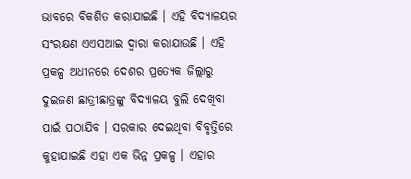ଭାବରେ ବିକଶିତ କରାଯାଇଛି । ଏହି ବିଦ୍ୟାଳୟର ସଂରକ୍ଷଣ ଏଏସଆଇ ଦ୍ଵାରା କରାଯାଉଛି । ଏହି ପ୍ରକଳ୍ପ ଅଧୀନରେ ଦେଶର ପ୍ରତ୍ୟେକ ଜିଲ୍ଲାରୁ ଦୁଇଜଣ ଛାତ୍ରୀଛାତ୍ରଙ୍କୁ ବିଦ୍ୟାଳୟ ବୁଲି ଦେଖିବା ପାଇଁ ପଠାଯିବ । ସରକାର ଦେଇଥିବା ବିବୃତ୍ତିରେ କୁହାଯାଇଛି ଏହା ଏକ ଭିନ୍ନ ପ୍ରକଳ୍ପ । ଏହାର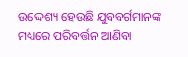ଉଦ୍ଦେଶ୍ୟ ହେଉଛି ଯୁବବର୍ଗମାନଙ୍କ ମଧ୍ୟରେ ପରିବର୍ତ୍ତନ ଆଣିବା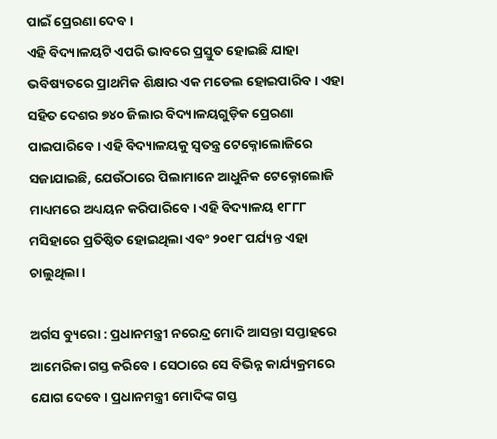ପାଇଁ ପ୍ରେରଣା ଦେବ ।
ଏହି ବିଦ୍ୟାଳୟଟି ଏପରି ଭାବରେ ପ୍ରସ୍ତୁତ ହୋଇଛି ଯାହା ଭବିଷ୍ୟତରେ ପ୍ରାଥମିକ ଶିକ୍ଷାର ଏକ ମଡେଲ ହୋଇପାରିବ। ଏହା ସହିତ ଦେଶର ୭୪୦ ଜିଲାର ବିଦ୍ୟାଳୟଗୁଡ଼ିକ ପ୍ରେରଣା ପାଇପାରିବେ । ଏହି ବିଦ୍ୟାଳୟକୁ ସ୍ବତନ୍ତ୍ର ଟେକ୍ନୋଲୋଜିରେ ସଜାଯାଇଛି, ଯେଉଁଠାରେ ପିଲାମାନେ ଆଧୁନିକ ଟେକ୍ନୋଲୋଜି ମାଧ୍ୟମରେ ଅଧ୍ୟୟନ କରିପାରିବେ। ଏହି ବିଦ୍ୟାଳୟ ୧୮୮୮ ମସିହାରେ ପ୍ରତିଷ୍ଠିତ ହୋଇଥିଲା ଏବଂ ୨୦୧୮ ପର୍ଯ୍ୟନ୍ତ ଏହା ଚାଲୁଥିଲା ।

ଅର୍ଗସ ବ୍ୟୁରୋ : ପ୍ରଧାନମନ୍ତ୍ରୀ ନରେନ୍ଦ୍ର ମୋଦି ଆସନ୍ତା ସପ୍ତାହରେ ଆମେରିକା ଗସ୍ତ କରିବେ । ସେଠାରେ ସେ ବିଭିନ୍ନ କାର୍ଯ୍ୟକ୍ରମରେ ଯୋଗ ଦେବେ । ପ୍ରଧାନମନ୍ତ୍ରୀ ମୋଦିଙ୍କ ଗସ୍ତ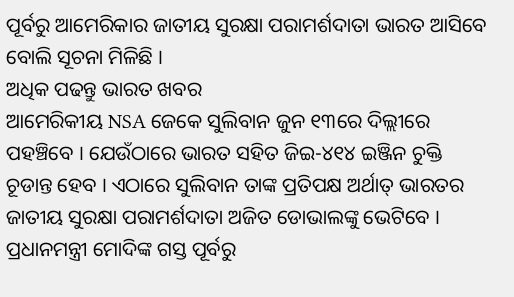ପୂର୍ବରୁ ଆମେରିକାର ଜାତୀୟ ସୁରକ୍ଷା ପରାମର୍ଶଦାତା ଭାରତ ଆସିବେ ବୋଲି ସୂଚନା ମିଳିଛି ।
ଅଧିକ ପଢନ୍ତୁ ଭାରତ ଖବର
ଆମେରିକୀୟ NSA ଜେକେ ସୁଲିବାନ ଜୁନ ୧୩ରେ ଦିଲ୍ଲୀରେ ପହଞ୍ଚିବେ । ଯେଉଁଠାରେ ଭାରତ ସହିତ ଜିଇ-୪୧୪ ଇଞ୍ଜିନ ଚୁକ୍ତି ଚୂଡାନ୍ତ ହେବ । ଏଠାରେ ସୁଲିବାନ ତାଙ୍କ ପ୍ରତିପକ୍ଷ ଅର୍ଥାତ୍ ଭାରତର ଜାତୀୟ ସୁରକ୍ଷା ପରାମର୍ଶଦାତା ଅଜିତ ଡୋଭାଲଙ୍କୁ ଭେଟିବେ । ପ୍ରଧାନମନ୍ତ୍ରୀ ମୋଦିଙ୍କ ଗସ୍ତ ପୂର୍ବରୁ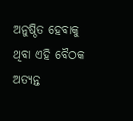ଅନୁଷ୍ଠିତ ହେବାକୁ ଥିବା ଏହି ବୈଠକ ଅତ୍ୟନ୍ତ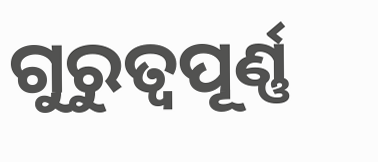ଗୁରୁତ୍ଵପୂର୍ଣ୍ଣ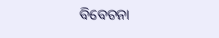ବିବେଚନା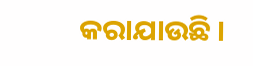କରାଯାଉଛି ।